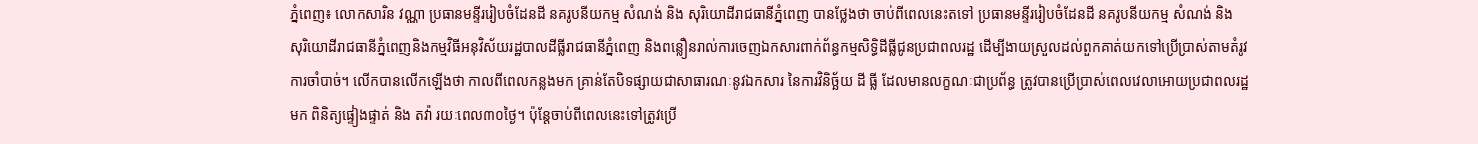ភ្នំពេញ៖ លោកសារិន វណ្ណា ប្រធានមន្ទីររៀបចំដែនដី នគរូបនីយកម្ម សំណង់ និង សុរិយោដីរាជធានីភ្នំពេញ បានថ្លែងថា ចាប់ពីពេលនេះតទៅ ប្រធានមន្ទីររៀបចំដែនដី នគរូបនីយកម្ម សំណង់ និង សុរិយោដីរាជធានីភ្នំពេញនិងកម្មវិធីអនុវិស័យរដ្ឋបាលដីធ្លីរាជធានីភ្នំពេញ និងពន្លឿនរាល់ការចេញឯកសារពាក់ព័ន្ធកម្មសិទ្ធិដីធ្លីជូនប្រជាពលរដ្ឋ ដើម្បីងាយស្រួលដល់ពួកគាត់យកទៅប្រើប្រាស់តាមតំរូវការចាំបាច់។ លើកបានលើកឡើងថា កាលពីពេលកន្លងមក គ្រាន់តែបិទផ្សាយជាសាធារណៈនូវឯកសារ នៃការវិនិច្ឆ័យ ដី ធ្លី ដែលមានលក្ខណៈជាប្រព័ន្ធ ត្រូវបានប្រើប្រាស់ពេលវេលាអោយប្រជាពលរដ្ឋមក ពិនិត្យផ្ទៀងផ្ទាត់ និង តវ៉ា រយៈពេល៣០ថ្ងៃ។ ប៉ុន្តែចាប់ពីពេលនេះទៅត្រូវប្រើ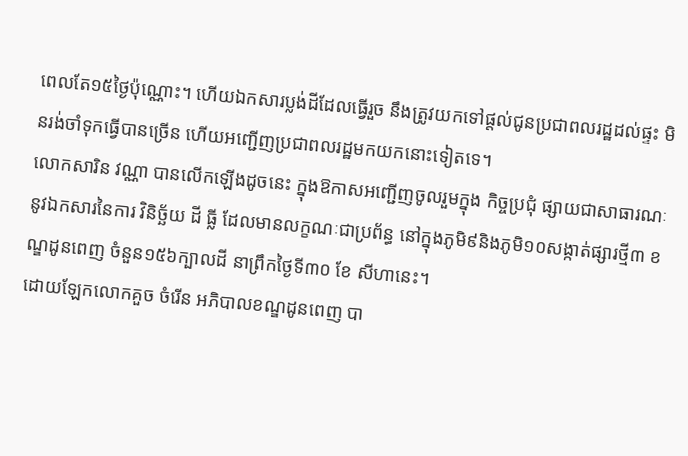ពេលតែ១៥ថ្ងៃប៉ុណ្ណោះ។ ហើយឯកសារប្លង់ដីដែលធ្វើរួច នឹងត្រូវយកទៅផ្តល់ជូនប្រជាពលរដ្ឋដល់ផ្ទះ មិនរង់ចាំទុកធ្វើបានច្រើន ហើយអញ្ជើញប្រជាពលរដ្ឋមកយកនោះទៀតទេ។
លោកសារិន វណ្ណា បានលើកឡើងដូចនេះ ក្នុងឱកាសអញ្ជើញចូលរួមក្នុង កិច្ចប្រជុំ ផ្សាយជាសាធារណៈ នូវឯកសារនៃការ វិនិច្ឆ័យ ដី ធ្លី ដែលមានលក្ខណៈជាប្រព័ន្ធ នៅក្នុងភូមិ៩និងភូមិ១០សង្កាត់ផ្សារថ្មី៣ ខណ្ឌដូនពេញ ចំនួន១៥៦ក្បាលដី នាព្រឹកថ្ងៃទី៣០ ខែ សីហានេះ។
ដោយឡែកលោកគួច ចំរើន អភិបាលខណ្ឌដូនពេញ បា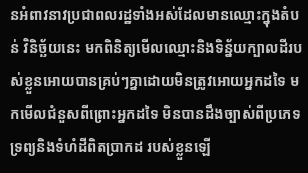នអំពាវនាវប្រជាពលរដ្ឋទាំងអស់ដែលមានឈ្មោះក្នុងតំបន់ វិនិច្ឆ័យនេះ មកពិនិត្យមើលឈ្មោះនិងទិន្ន័យក្បាលដីរបស់ខ្លួនអោយបានគ្រប់ៗគ្នាដោយមិនត្រូវអោយអ្នកដទៃ មកមើលជំនួសពីព្រោះអ្នកដទៃ មិនបានដឹងច្បាស់ពីប្រភេទទ្រព្យនិងទំហំដីពិតប្រាកដ របស់ខ្លួនឡើ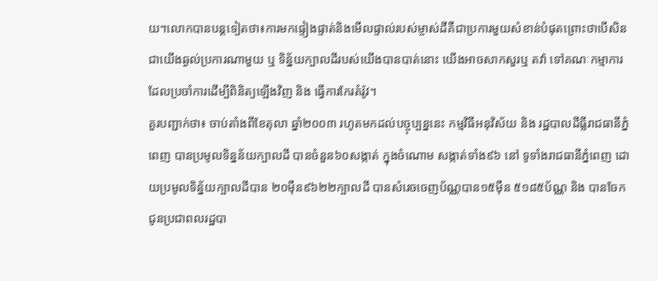យ។លោកបានបន្តទៀតថា៖ការមកផ្ទៀងផ្ទាត់និងមើលផ្ទាល់របស់ម្ចាស់ដីគឺជាប្រការមួយសំខាន់បំផុតព្រោះថាបើសិនជាយើងឆ្ងល់ប្រការណាមួយ ឬ ទិន្ន័យក្បាលដីរបស់យើងបានបាត់នោះ យើងអាចសាកសួរឬ តវ៉ា ទៅគណៈកម្មាការដែលប្រចាំការដើម្បីពិនិត្យឡើងវិញ និង ធ្វើការកែរតំរ៉ូវ។
គួរបញ្ជាក់ថា៖ ចាប់តាំងពីខែតុលា ឆ្នាំ២០០៣ រហូតមកដល់បច្ចុប្បន្ននេះ កម្មវិធីអនុវិស័យ និង រដ្ឋបាលដីធ្លីរាជធានីភ្នំពេញ បានប្រមូលទិន្នន័យក្បាលដី បានចំនួន៦០សង្កាត់ ក្នុងចំណោម សង្កាត់ទាំង៩៦ នៅ ទូទាំងរាជធានីភ្នំពេញ ដោយប្រមូលទិន្ន័យក្បាលដីបាន ២០ម៉ឺន៩៦២២ក្បាលដី បានសំរេចចេញប័ណ្ណបាន១៥ម៉ឺន ៥១៨៥ប័ណ្ណ និង បានចែកជូនប្រជាពលរដ្ឋបា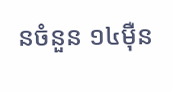នចំនួន ១៤ម៉ឺន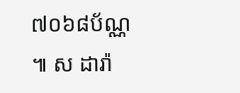៧០៦៨ប័ណ្ណ ៕ ស ដារ៉ា